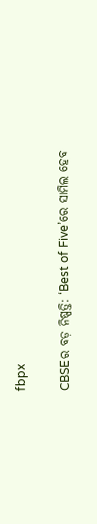fbpx

CBSEର ବଡ଼ ନିଷ୍ପତ୍ତି: ‘Best of Five’ରେ ସାମିଲ ହେବ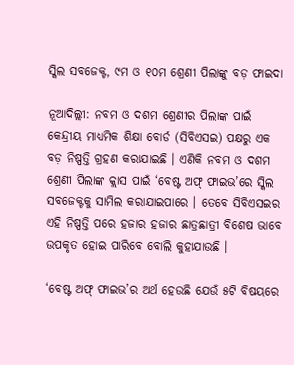ସ୍କିଲ ସବଜେକ୍ଟ, ୯ମ ଓ ୧୦ମ ଶ୍ରେଣୀ ପିଲାଙ୍କୁ ବଡ଼ ଫାଇଦା

ନୂଆଦିଲ୍ଲୀ: ନବମ ଓ ଦଶମ ଶ୍ରେଣୀର ପିଲାଙ୍କ ପାଇଁ କେନ୍ଦ୍ରୀୟ ମାଧ୍ୟମିକ ଶିକ୍ଷା ବୋର୍ଡ (ସିବିଏସଇ) ପକ୍ଷରୁ ଏକ ବଡ଼ ନିଷ୍ପତ୍ତି ଗ୍ରହଣ କରାଯାଇଛି । ଏଣିକି ନବମ ଓ ଦଶମ ଶ୍ରେଣୀ ପିଲାଙ୍କ କ୍ଲାସ ପାଇଁ ‘ବେଷ୍ଟ ଅଫ୍ ଫାଇଭ’ରେ ସ୍କିଲ ସବଜେକ୍ଟକୁ ସାମିଲ କରାଯାଇପାରେ । ତେବେ ସିବିଏସଇର ଏହି ନିଷ୍ପତ୍ତି ପରେ ହଜାର ହଜାର ଛାତ୍ରଛାତ୍ରୀ ବିଶେଷ ଭାବେ ଉପକୃତ ହୋଇ ପାରିବେ ବୋଲି କୁହାଯାଉଛି ।

‘ବେଷ୍ଟ ଅଫ୍ ଫାଇଭ’ର ଅର୍ଥ ହେଉଛି ଯେଉଁ ୫ଟି ବିଷୟରେ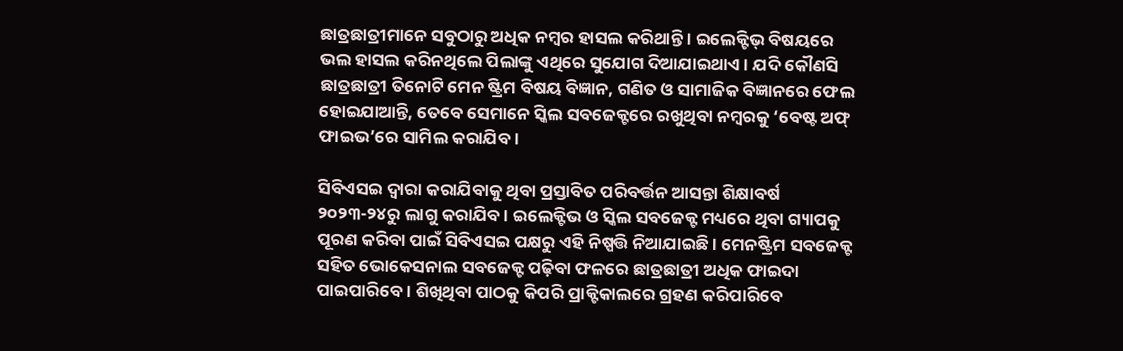ଛାତ୍ରଛାତ୍ରୀମାନେ ସବୁଠାରୁ ଅଧିକ ନମ୍ବର ହାସଲ କରିଥାନ୍ତି । ଇଲେକ୍ଟିଭ୍ ବିଷୟରେ ଭଲ ହାସଲ କରିନଥିଲେ ପିଲାଙ୍କୁ ଏଥିରେ ସୁଯୋଗ ଦିଆଯାଇଥାଏ । ଯଦି କୌଣସି ଛାତ୍ରଛାତ୍ରୀ ତିନୋଟି ମେନ ଷ୍ଟ୍ରିମ ବିଷୟ ବିଜ୍ଞାନ, ଗଣିତ ଓ ସାମାଜିକ ବିଜ୍ଞାନରେ ଫେଲ ହୋଇଯାଆନ୍ତି, ତେବେ ସେମାନେ ସ୍କିଲ ସବଜେକ୍ଟରେ ରଖୁଥିବା ନମ୍ବରକୁ ‘ବେଷ୍ଟ ଅଫ୍ ଫାଇଭ’ରେ ସାମିଲ କରାଯିବ ।

ସିବିଏସଇ ଦ୍ୱାରା କରାଯିବାକୁ ଥିବା ପ୍ରସ୍ତାବିତ ପରିବର୍ତ୍ତନ ଆସନ୍ତା ଶିକ୍ଷାବର୍ଷ ୨୦୨୩-୨୪ରୁ ଲାଗୁ କରାଯିବ । ଇଲେକ୍ଟିଭ ଓ ସ୍କିଲ ସବଜେକ୍ଟ ମଧ୍ୟରେ ଥିବା ଗ୍ୟାପକୁ ପୂରଣ କରିବା ପାଇଁ ସିବିଏସଇ ପକ୍ଷରୁ ଏହି ନିଷ୍ପତ୍ତି ନିଆଯାଇଛି । ମେନଷ୍ଟ୍ରିମ ସବଜେକ୍ଟ ସହିତ ଭୋକେସନାଲ ସବଜେକ୍ଟ ପଢ଼ିବା ଫଳରେ ଛାତ୍ରଛାତ୍ରୀ ଅଧିକ ଫାଇଦା ପାଇପାରିବେ । ଶିଖିଥିବା ପାଠକୁ କିପରି ପ୍ରାକ୍ଟିକାଲରେ ଗ୍ରହଣ କରିପାରିବେ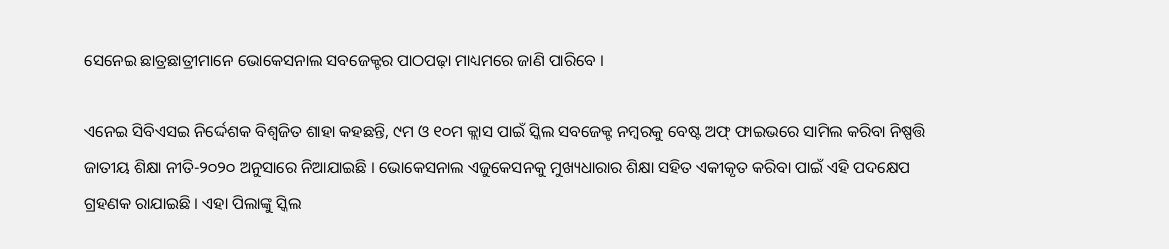ସେନେଇ ଛାତ୍ରଛାତ୍ରୀମାନେ ଭୋକେସନାଲ ସବଜେକ୍ଟର ପାଠପଢ଼ା ମାଧ୍ୟମରେ ଜାଣି ପାରିବେ ।

ଏନେଇ ସିବିଏସଇ ନିର୍ଦ୍ଦେଶକ ବିଶ୍ୱଜିତ ଶାହା କହଛନ୍ତି, ୯ମ ଓ ୧୦ମ କ୍ଲାସ ପାଇଁ ସ୍କିଲ ସବଜେକ୍ଟ ନମ୍ବରକୁ ବେଷ୍ଟ ଅଫ୍ ଫାଇଭରେ ସାମିଲ କରିବା ନିଷ୍ପତ୍ତି ଜାତୀୟ ଶିକ୍ଷା ନୀତି-୨୦୨୦ ଅନୁସାରେ ନିଆଯାଇଛି । ଭୋକେସନାଲ ଏଜୁକେସନକୁ ମୁଖ୍ୟଧାରାର ଶିକ୍ଷା ସହିତ ଏକୀକୃତ କରିବା ପାଇଁ ଏହି ପଦକ୍ଷେପ ଗ୍ରହଣକ ରାଯାଇଛି । ଏହା ପିଲାଙ୍କୁ ସ୍କିଲ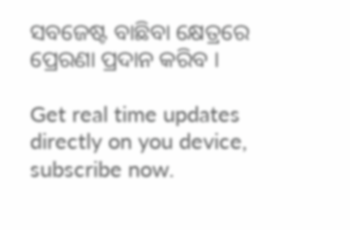ସବଜେଷ୍ଟ ବାଛିବା କ୍ଷେତ୍ରରେ ପ୍ରେରଣା ପ୍ରଦାନ କରିବ ।

Get real time updates directly on you device, subscribe now.